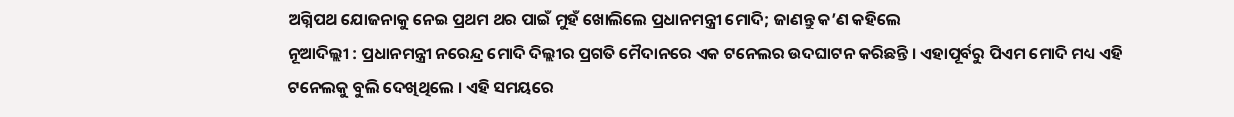ଅଗ୍ନିପଥ ଯୋଜନାକୁ ନେଇ ପ୍ରଥମ ଥର ପାଇଁ ମୁହଁ ଖୋଲିଲେ ପ୍ରଧାନମନ୍ତ୍ରୀ ମୋଦି; ଜାଣନ୍ତୁ କ’ଣ କହିଲେ
ନୂଆଦିଲ୍ଲୀ : ପ୍ରଧାନମନ୍ତ୍ରୀ ନରେନ୍ଦ୍ର ମୋଦି ଦିଲ୍ଲୀର ପ୍ରଗତି ମୈଦାନରେ ଏକ ଟନେଲର ଉଦଘାଟନ କରିଛନ୍ତି । ଏହାପୂର୍ବରୁ ପିଏମ ମୋଦି ମଧ୍ୟ ଏହି ଟନେଲକୁ ବୁଲି ଦେଖିଥିଲେ । ଏହି ସମୟରେ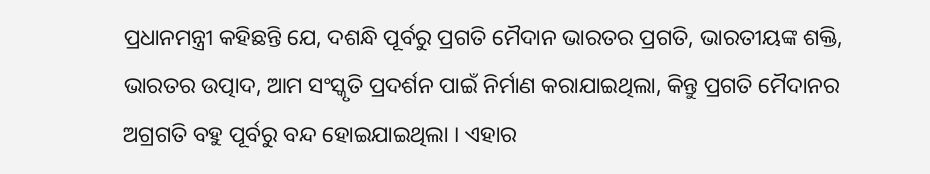ପ୍ରଧାନମନ୍ତ୍ରୀ କହିଛନ୍ତି ଯେ, ଦଶନ୍ଧି ପୂର୍ବରୁ ପ୍ରଗତି ମୈଦାନ ଭାରତର ପ୍ରଗତି, ଭାରତୀୟଙ୍କ ଶକ୍ତି, ଭାରତର ଉତ୍ପାଦ, ଆମ ସଂସ୍କୃତି ପ୍ରଦର୍ଶନ ପାଇଁ ନିର୍ମାଣ କରାଯାଇଥିଲା, କିନ୍ତୁ ପ୍ରଗତି ମୈଦାନର ଅଗ୍ରଗତି ବହୁ ପୂର୍ବରୁ ବନ୍ଦ ହୋଇଯାଇଥିଲା । ଏହାର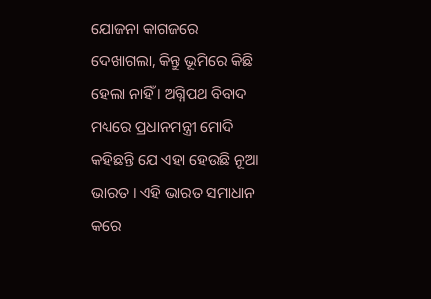ଯୋଜନା କାଗଜରେ ଦେଖାଗଲା, କିନ୍ତୁ ଭୂମିରେ କିଛି ହେଲା ନାହିଁ । ଅଗ୍ନିପଥ ବିବାଦ ମଧ୍ୟରେ ପ୍ରଧାନମନ୍ତ୍ରୀ ମୋଦି କହିଛନ୍ତି ଯେ ଏହା ହେଉଛି ନୂଆ ଭାରତ । ଏହି ଭାରତ ସମାଧାନ କରେ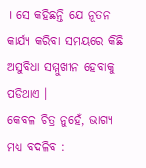। ସେ କହିଛନ୍ତି ଯେ ନୂତନ କାର୍ଯ୍ୟ କରିବା ସମୟରେ କିଛି ଅସୁବିଧା ସମ୍ମୁଖୀନ ହେବାକୁ ପଡିଥାଏ ।
କେବଳ ଚିତ୍ର ନୁହେଁ, ଭାଗ୍ୟ ମଧ୍ୟ ବଦଳିବ :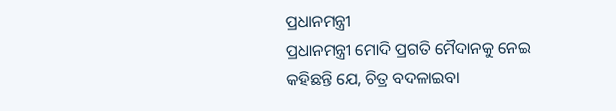ପ୍ରଧାନମନ୍ତ୍ରୀ
ପ୍ରଧାନମନ୍ତ୍ରୀ ମୋଦି ପ୍ରଗତି ମୈଦାନକୁ ନେଇ କହିଛନ୍ତି ଯେ, ଚିତ୍ର ବଦଳାଇବା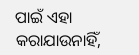ପାଇଁ ଏହା କରାଯାଉନାହିଁ,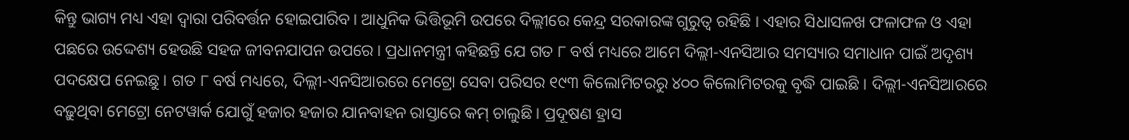କିନ୍ତୁ ଭାଗ୍ୟ ମଧ୍ୟ ଏହା ଦ୍ୱାରା ପରିବର୍ତ୍ତନ ହୋଇପାରିବ । ଆଧୁନିକ ଭିତ୍ତିଭୂମି ଉପରେ ଦିଲ୍ଲୀରେ କେନ୍ଦ୍ର ସରକାରଙ୍କ ଗୁରୁତ୍ୱ ରହିଛି । ଏହାର ସିଧାସଳଖ ଫଳାଫଳ ଓ ଏହା ପଛରେ ଉଦ୍ଦେଶ୍ୟ ହେଉଛି ସହଜ ଜୀବନଯାପନ ଉପରେ । ପ୍ରଧାନମନ୍ତ୍ରୀ କହିଛନ୍ତି ଯେ ଗତ ୮ ବର୍ଷ ମଧ୍ୟରେ ଆମେ ଦିଲ୍ଲୀ-ଏନସିଆର ସମସ୍ୟାର ସମାଧାନ ପାଇଁ ଅଦୃଶ୍ୟ ପଦକ୍ଷେପ ନେଇଛୁ । ଗତ ୮ ବର୍ଷ ମଧ୍ୟରେ, ଦିଲ୍ଲୀ-ଏନସିଆରରେ ମେଟ୍ରୋ ସେବା ପରିସର ୧୯୩ କିଲୋମିଟରରୁ ୪୦୦ କିଲୋମିଟରକୁ ବୃଦ୍ଧି ପାଇଛି । ଦିଲ୍ଲୀ-ଏନସିଆରରେ ବଢ଼ୁଥିବା ମେଟ୍ରୋ ନେଟୱାର୍କ ଯୋଗୁଁ ହଜାର ହଜାର ଯାନବାହନ ରାସ୍ତାରେ କମ୍ ଚାଲୁଛି । ପ୍ରଦୂଷଣ ହ୍ରାସ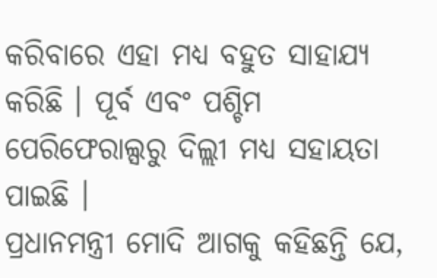କରିବାରେ ଏହା ମଧ୍ୟ ବହୁତ ସାହାଯ୍ୟ କରିଛି । ପୂର୍ବ ଏବଂ ପଶ୍ଚିମ ପେରିଫେରାଲ୍ସରୁ ଦିଲ୍ଲୀ ମଧ୍ୟ ସହାୟତା ପାଇଛି ।
ପ୍ରଧାନମନ୍ତ୍ରୀ ମୋଦି ଆଗକୁ କହିଛନ୍ତି ଯେ,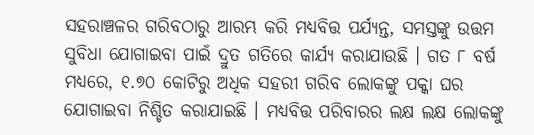ସହରାଞ୍ଚଳର ଗରିବଠାରୁ ଆରମ୍ଭ କରି ମଧ୍ୟବିତ୍ତ ପର୍ଯ୍ୟନ୍ତ, ସମସ୍ତଙ୍କୁ ଉତ୍ତମ ସୁବିଧା ଯୋଗାଇବା ପାଇଁ ଦ୍ରୁତ ଗତିରେ କାର୍ଯ୍ୟ କରାଯାଉଛି । ଗତ ୮ ବର୍ଷ ମଧ୍ୟରେ, ୧.୭୦ କୋଟିରୁ ଅଧିକ ସହରୀ ଗରିବ ଲୋକଙ୍କୁ ପକ୍କା ଘର ଯୋଗାଇବା ନିଶ୍ଚିତ କରାଯାଇଛି । ମଧ୍ୟବିତ୍ତ ପରିବାରର ଲକ୍ଷ ଲକ୍ଷ ଲୋକଙ୍କୁ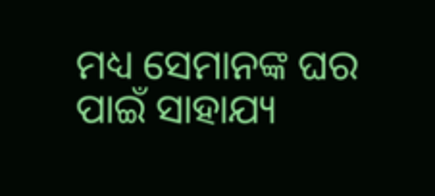ମଧ୍ୟ ସେମାନଙ୍କ ଘର ପାଇଁ ସାହାଯ୍ୟ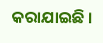କରାଯାଇଛି ।